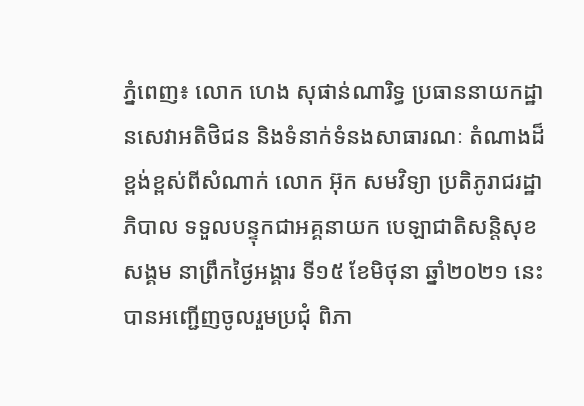ភ្នំពេញ៖ លោក ហេង សុផាន់ណារិទ្ធ ប្រធាននាយកដ្ឋានសេវាអតិថិជន និងទំនាក់ទំនងសាធារណៈ តំណាងដ៏ខ្ពង់ខ្ពស់ពីសំណាក់ លោក អ៊ុក សមវិទ្យា ប្រតិភូរាជរដ្ឋាភិបាល ទទួលបន្ទុកជាអគ្គនាយក បេឡាជាតិសន្តិសុខសង្គម នាព្រឹកថ្ងៃអង្គារ ទី១៥ ខែមិថុនា ឆ្នាំ២០២១ នេះ បានអញ្ជើញចូលរួមប្រជុំ ពិភា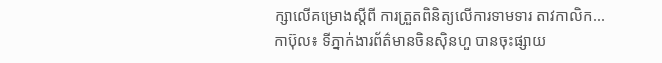ក្សាលើគម្រោងស្តីពី ការត្រួតពិនិត្យលើការទាមទារ តាវកាលិក...
កាប៊ុល៖ ទីភ្នាក់ងារព័ត៌មានចិនស៊ិនហួ បានចុះផ្សាយ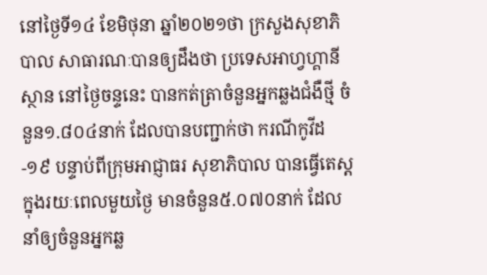នៅថ្ងៃទី១៤ ខែមិថុនា ឆ្នាំ២០២១ថា ក្រសួងសុខាភិបាល សាធារណៈបានឲ្យដឹងថា ប្រទេសអាហ្វហ្គានីស្ថាន នៅថ្ងៃចន្ទនេះ បានកត់ត្រាចំនួនអ្នកឆ្លងជំងឺថ្មី ចំនួន១.៨០៤នាក់ ដែលបានបញ្ជាក់ថា ករណីកូវីដ-១៩ បន្ទាប់ពីក្រុមអាជ្ញាធរ សុខាភិបាល បានធ្វើតេស្ត ក្នុងរយៈពេលមួយថ្ងៃ មានចំនួន៥.០៧០នាក់ ដែលនាំឲ្យចំនួនអ្នកឆ្ល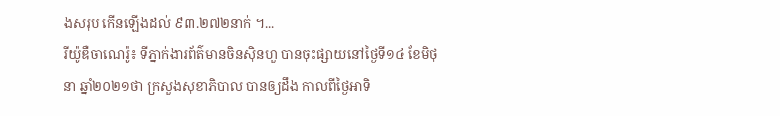ងសរុប កើនឡើងដល់ ៩៣.២៧២នាក់ ។...
រីយ៉ូឌឺចាណេរ៉ូ៖ ទីភ្នាក់ងារព័ត៌មានចិនស៊ិនហួ បានចុះផ្សាយនៅថ្ងៃទី១៤ ខែមិថុនា ឆ្នាំ២០២១ថា ក្រសួងសុខាភិបាល បានឲ្យដឹង កាលពីថ្ងៃអាទិ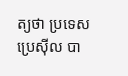ត្យថា ប្រទេសប្រេស៊ីល បា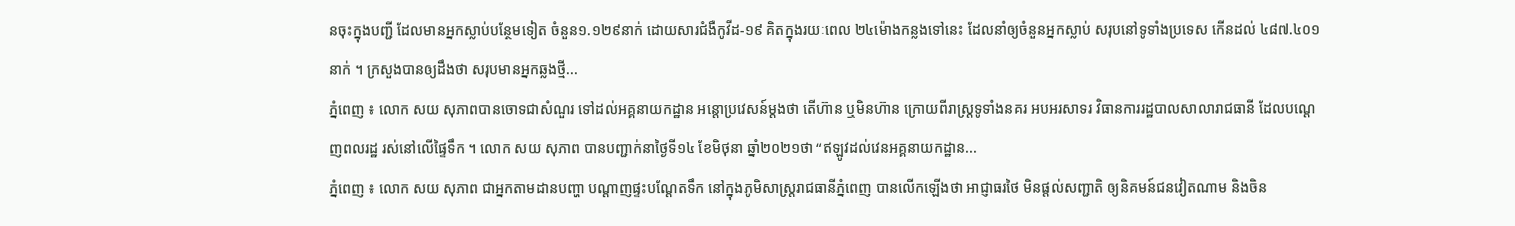នចុះក្នុងបញ្ជី ដែលមានអ្នកស្លាប់បន្ថែមទៀត ចំនួន១.១២៩នាក់ ដោយសារជំងឺកូវីដ-១៩ គិតក្នុងរយៈពេល ២៤ម៉ោងកន្លងទៅនេះ ដែលនាំឲ្យចំនួនអ្នកស្លាប់ សរុបនៅទូទាំងប្រទេស កើនដល់ ៤៨៧.៤០១នាក់ ។ ក្រសួងបានឲ្យដឹងថា សរុបមានអ្នកឆ្លងថ្មី...
ភ្នំពេញ ៖ លោក សយ សុភាពបានចោទជាសំណួរ ទៅដល់អគ្គនាយកដ្ឋាន អន្តោប្រវេសន៍ម្តងថា តើហ៊ាន ឬមិនហ៊ាន ក្រោយពីរាស្ត្រទូទាំងនគរ អបអរសាទរ វិធានការរដ្ឋបាលសាលារាជធានី ដែលបណ្ដេញពលរដ្ឋ រស់នៅលើផ្ទៃទឹក ។ លោក សយ សុភាព បានបញ្ជាក់នាថ្ងៃទី១៤ ខែមិថុនា ឆ្នាំ២០២១ថា “ឥឡូវដល់វេនអគ្គនាយកដ្ឋាន...
ភ្នំពេញ ៖ លោក សយ សុភាព ជាអ្នកតាមដានបញ្ហា បណ្ដាញផ្ទះបណ្ដែតទឹក នៅក្នុងភូមិសាស្រ្តរាជធានីភ្នំពេញ បានលើកឡើងថា អាជ្ញាធរថៃ មិនផ្តល់សញ្ជាតិ ឲ្យនិគមន៍ជនវៀតណាម និងចិន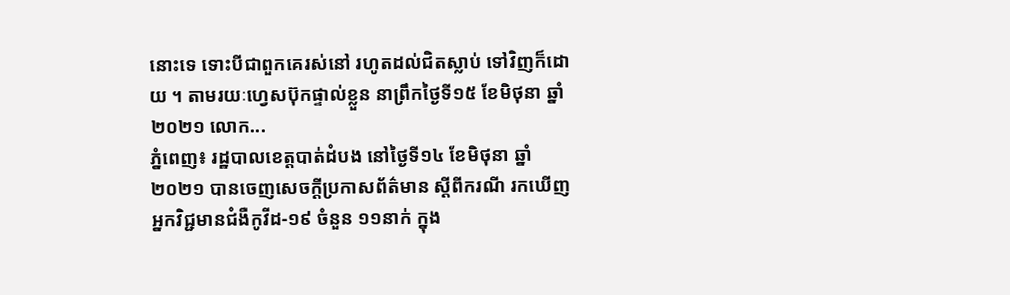នោះទេ ទោះបីជាពួកគេរស់នៅ រហូតដល់ជិតស្លាប់ ទៅវិញក៏ដោយ ។ តាមរយៈហ្វេសប៊ុកផ្ទាល់ខ្លួន នាព្រឹកថ្ងៃទី១៥ ខែមិថុនា ឆ្នាំ២០២១ លោក...
ភ្នំពេញ៖ រដ្ឋបាលខេត្តបាត់ដំបង នៅថ្ងៃទី១៤ ខែមិថុនា ឆ្នាំ២០២១ បានចេញសេចក្ដីប្រកាសព័ត៌មាន ស្ដីពីករណី រកឃើញអ្នកវិជ្ជមានជំងឺកូវីដ-១៩ ចំនួន ១១នាក់ ក្នុង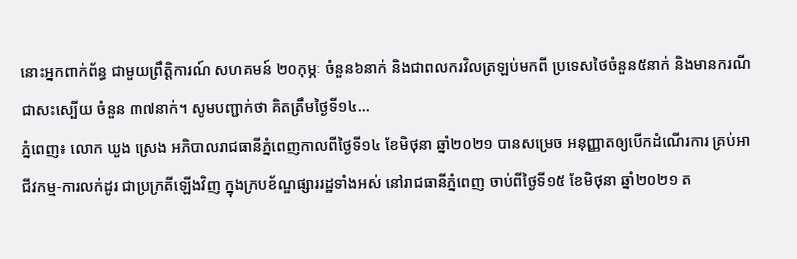នោះអ្នកពាក់ព័ន្ធ ជាមួយព្រឹត្តិការណ៍ សហគមន៍ ២០កុម្ភៈ ចំនួន៦នាក់ និងជាពលករវិលត្រឡប់មកពី ប្រទេសថៃចំនួន៥នាក់ និងមានករណីជាសះស្បើយ ចំនួន ៣៧នាក់។ សូមបញ្ជាក់ថា គិតត្រឹមថ្ងៃទី១៤...
ភ្នំពេញ៖ លោក ឃួង ស្រេង អភិបាលរាជធានីភ្នំពេញកាលពីថ្ងៃទី១៤ ខែមិថុនា ឆ្នាំ២០២១ បានសម្រេច អនុញ្ញាតឲ្យបើកដំណើរការ គ្រប់អាជីវកម្ម-ការលក់ដូរ ជាប្រក្រតីឡើងវិញ ក្នុងក្របខ័ណ្ឌផ្សាររដ្ឋទាំងអស់ នៅរាជធានីភ្នំពេញ ចាប់ពីថ្ងៃទី១៥ ខែមិថុនា ឆ្នាំ២០២១ ត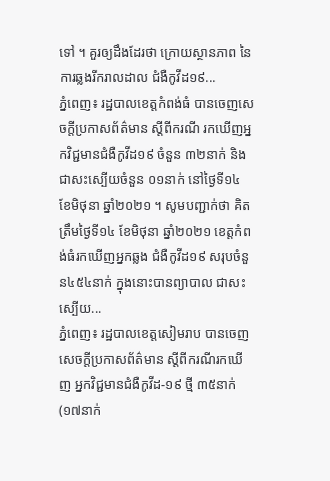ទៅ ។ គួរឲ្យដឹងដែរថា ក្រោយស្ថានភាព នៃការឆ្លងរីករាលដាល ជំងឺកូវីដ១៩...
ភ្នំពេញ៖ រដ្ឋបាលខេត្តកំពង់ធំ បានចេញសេចក្តីប្រកាសព័ត៌មាន ស្តីពីករណី រកឃើញអ្នកវិជ្ជមានជំងឺកូវីដ១៩ ចំនួន ៣២នាក់ និងជាសះស្បើយចំនួន ០១នាក់ នៅថ្ងៃទី១៤ ខែមិថុនា ឆ្នាំ២០២១ ។ សូមបញ្ជាក់ថា គិតត្រឹមថ្ងៃទី១៤ ខែមិថុនា ឆ្នាំ២០២១ ខេត្តកំពង់ធំរកឃើញអ្នកឆ្លង ជំងឺកូវីដ១៩ សរុបចំនួន៤៥៤នាក់ ក្នុងនោះបានព្យាបាល ជាសះស្បើយ...
ភ្នំពេញ៖ រដ្ឋបាលខេត្តសៀមរាប បានចេញសេចក្ដីប្រកាសព័ត៌មាន ស្ដីពីករណីរកឃើញ អ្នកវិជ្ជមានជំងឺកូវីដ-១៩ ថ្មី ៣៥នាក់(១៧នាក់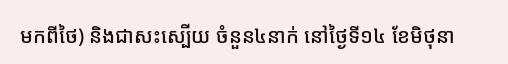មកពីថៃ) និងជាសះស្បើយ ចំនួន៤នាក់ នៅថ្ងៃទី១៤ ខែមិថុនា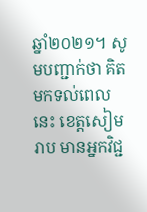ឆ្នាំ២០២១។ សូមបញ្ជាក់ថា គិតមកទល់ពេលនេះ ខេត្តសៀមរាប មានអ្នកវិជ្ជ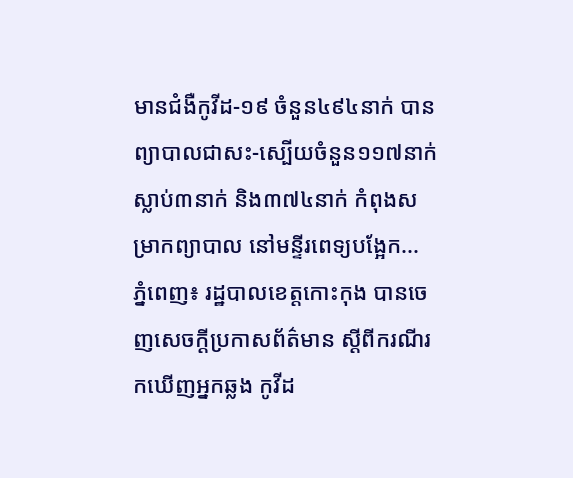មានជំងឺកូវីដ-១៩ ចំនួន៤៩៤នាក់ បានព្យាបាលជាសះ-ស្បើយចំនួន១១៧នាក់ ស្លាប់៣នាក់ និង៣៧៤នាក់ កំពុងសម្រាកព្យាបាល នៅមន្ទីរពេទ្យបង្អែក...
ភ្នំពេញ៖ រដ្ឋបាលខេត្តកោះកុង បានចេញសេចក្ដីប្រកាសព័ត៌មាន ស្ដីពីករណីរកឃើញអ្នកឆ្លង កូវីដ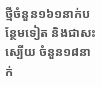ថ្មីចំនួន១៦១នាក់បន្ថែមទៀត និងជាសះស្បើយ ចំនួន១៨នាក់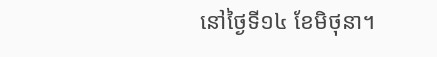នៅថ្ងៃទី១៤ ខែមិថុនា។